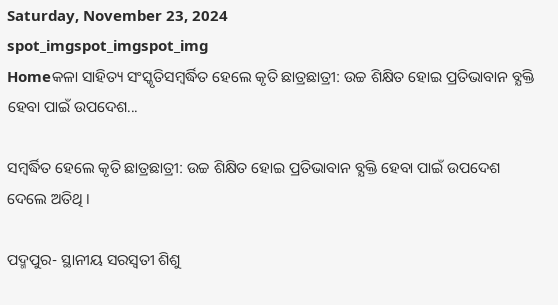Saturday, November 23, 2024
spot_imgspot_imgspot_img
Homeକଳା ସାହିତ୍ୟ ସଂସ୍କୃତିସମ୍ବର୍ଦ୍ଧିତ ହେଲେ କୃତି ଛାତ୍ରଛାତ୍ରୀ: ଉଚ୍ଚ ଶିକ୍ଷିତ ହୋଇ ପ୍ରତିଭାବାନ ବ୍ଯକ୍ତି ହେବା ପାଇଁ ଉପଦେଶ...

ସମ୍ବର୍ଦ୍ଧିତ ହେଲେ କୃତି ଛାତ୍ରଛାତ୍ରୀ: ଉଚ୍ଚ ଶିକ୍ଷିତ ହୋଇ ପ୍ରତିଭାବାନ ବ୍ଯକ୍ତି ହେବା ପାଇଁ ଉପଦେଶ ଦେଲେ ଅତିଥି ।

ପଦ୍ମପୁର- ସ୍ଥାନୀୟ ସରସ୍ବତୀ ଶିଶୁ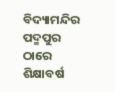ବିଦ୍ୟାମନ୍ଦିର ପଦ୍ମପୁର ଠାରେ ଶିକ୍ଷାବର୍ଷ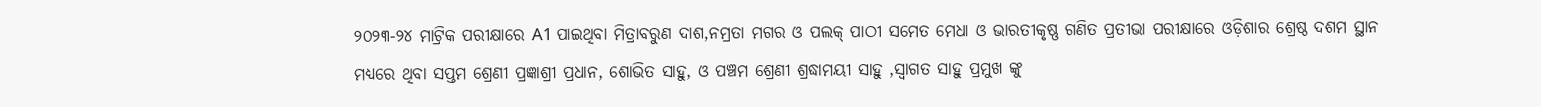୨୦୨୩-୨୪ ମାଟ୍ରିକ ପରୀକ୍ଷାରେ A1 ପାଇଥିବା ମିତ୍ରାବରୁଣ ଦାଶ,ନମ୍ରତା ମଗର ଓ ପଲକ୍ ପାଠୀ ସମେତ ମେଧା ଓ ଭାରତୀକୃଷ୍ଣ ଗଣିତ ପ୍ରତୀଭା ପରୀକ୍ଷାରେ ଓଡ଼ିଶାର ଶ୍ରେଷ୍ଠ ଦଶମ ସ୍ଥାନ ମଧ୍ୟରେ ଥିବା ସପ୍ତମ ଶ୍ରେଣୀ ପ୍ରଜ୍ଞାଶ୍ରୀ ପ୍ରଧାନ, ଶୋଭିତ ସାହୁ, ଓ ପଞ୍ଚମ ଶ୍ରେଣୀ ଶ୍ରଦ୍ଧାମୟୀ ସାହୁ ,ସ୍ୱାଗତ ସାହୁ ପ୍ରମୁଖ ଙ୍କୁ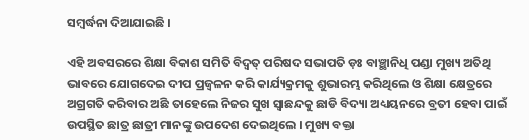ସମ୍ବର୍ଦ୍ଧନା ଦିଆଯାଇଛି ।

ଏହି ଅବସରରେ ଶିକ୍ଷା ବିକାଶ ସମିତି ବିଦ୍ୱତ୍ ପରିଷଦ ସଭାପତି ଡ଼ଃ ବାଞ୍ଛାନିଧି ପଣ୍ଡା ମୁଖ୍ୟ ଅତିଥି ଭାବରେ ଯୋଗଦେଇ ଦୀପ ପ୍ରଜ୍ୱଳନ କରି କାର୍ଯ୍ୟକ୍ରମକୁ ଶୁଭାରମ୍ଭ କରିଥିଲେ ଓ ଶିକ୍ଷା କ୍ଷେତ୍ରରେ ଅଗ୍ରଗତି କରିବାର ଅଛି ତାହେଲେ ନିଜର ସୁଖ ସ୍ୱାଛନ୍ଦକୁ ଛାଡି ବିଦ୍ୟା ଅଧ୍ୟୟନରେ ବ୍ରତୀ ହେବା ପାଇଁ ଉପସ୍ଥିତ ଛାତ୍ର ଛାତ୍ରୀ ମାନଙ୍କୁ ଉପଦେଶ ଦେଇଥିଲେ । ମୁଖ୍ୟ ବକ୍ତା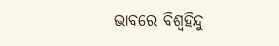ଭାବରେ ବିଶ୍ୱହିନ୍ଦୁ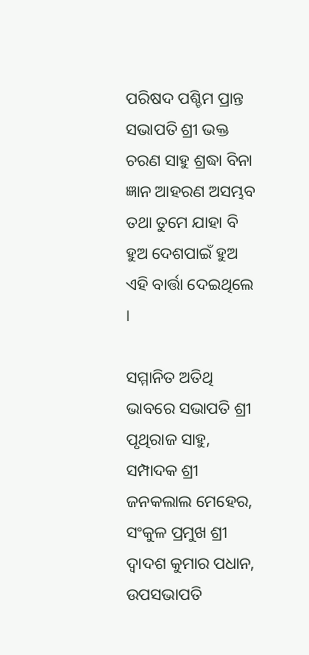ପରିଷଦ ପଶ୍ଚିମ ପ୍ରାନ୍ତ ସଭାପତି ଶ୍ରୀ ଭକ୍ତ ଚରଣ ସାହୁ ଶ୍ରଦ୍ଧା ବିନା ଜ୍ଞାନ ଆହରଣ ଅସମ୍ଭବ ତଥା ତୁମେ ଯାହା ବି ହୁଅ ଦେଶପାଇଁ ହୁଅ ଏହି ବାର୍ତ୍ତା ଦେଇଥିଲେ ।

ସମ୍ମାନିତ ଅତିଥି ଭାବରେ ସଭାପତି ଶ୍ରୀ ପୃଥିରାଜ ସାହୁ, ସମ୍ପାଦକ ଶ୍ରୀ ଜନକଲାଲ ମେହେର, ସଂକୁଳ ପ୍ରମୁଖ ଶ୍ରୀ ଦ୍ୱାଦଶ କୁମାର ପଧାନ, ଉପସଭାପତି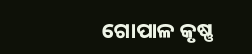ଗୋପାଳ କୃଷ୍ଣ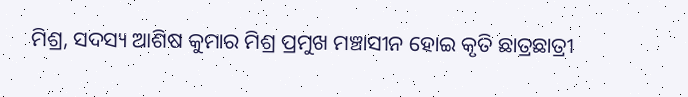ମିଶ୍ର, ସଦସ୍ୟ ଆଶିଷ କୁମାର ମିଶ୍ର ପ୍ରମୁଖ ମଞ୍ଚାସୀନ ହୋଇ କୃତି ଛାତ୍ରଛାତ୍ରୀ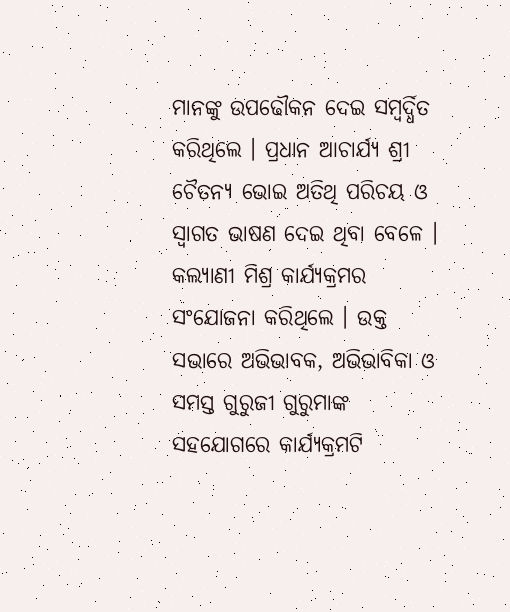ମାନଙ୍କୁ ଉପଢୌକନ ଦେଇ ସମ୍ବର୍ଦ୍ଧିତ କରିଥିଲେ । ପ୍ରଧାନ ଆଚାର୍ଯ୍ୟ ଶ୍ରୀ ଚୈତନ୍ୟ ଭୋଇ ଅତିଥି ପରିଚୟ ଓ ସ୍ୱାଗତ ଭାଷଣ ଦେଇ ଥିବା ବେଳେ । କଲ୍ୟାଣୀ ମିଶ୍ର କାର୍ଯ୍ୟକ୍ରମର ସଂଯୋଜନା କରିଥିଲେ । ଉକ୍ତ ସଭାରେ ଅଭିଭାବକ, ଅଭିଭାବିକା ଓ ସମସ୍ତ ଗୁରୁଜୀ ଗୁରୁମାଙ୍କ ସହଯୋଗରେ କାର୍ଯ୍ୟକ୍ରମଟି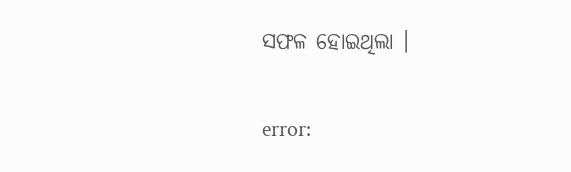ସଫଳ ହୋଇଥିଲା ।

error: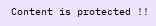Content is protected !!